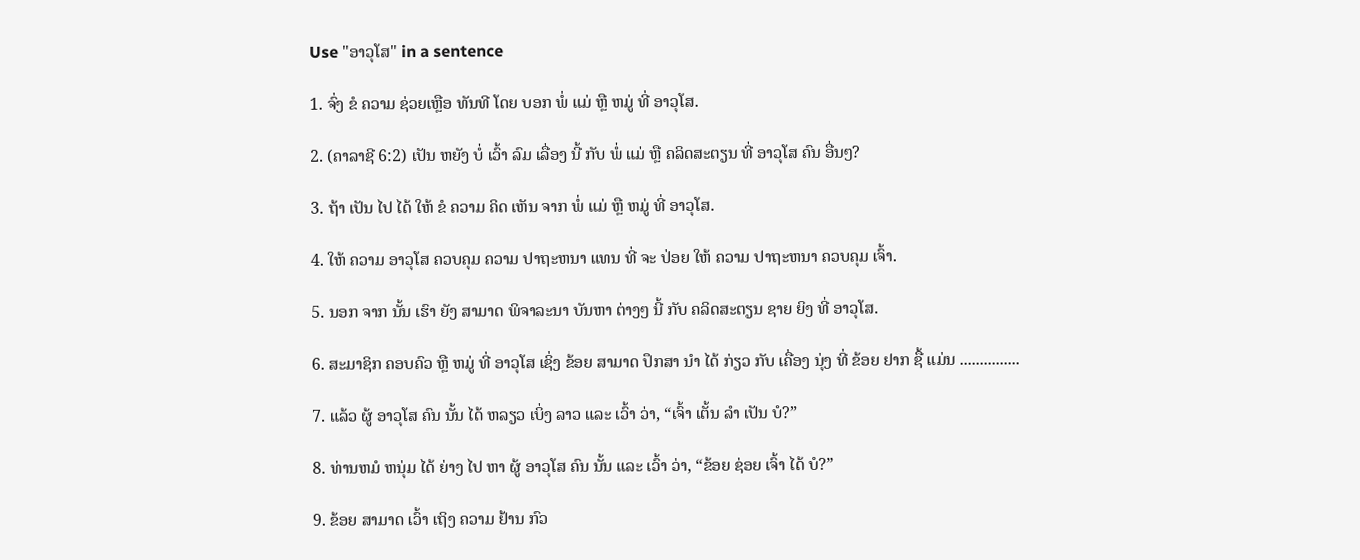Use "ອາວຸໂສ" in a sentence

1. ຈົ່ງ ຂໍ ຄວາມ ຊ່ວຍເຫຼືອ ທັນທີ ໂດຍ ບອກ ພໍ່ ແມ່ ຫຼື ຫມູ່ ທີ່ ອາວຸໂສ.

2. (ຄາລາຊີ 6:2) ເປັນ ຫຍັງ ບໍ່ ເວົ້າ ລົມ ເລື່ອງ ນີ້ ກັບ ພໍ່ ແມ່ ຫຼື ຄລິດສະຕຽນ ທີ່ ອາວຸໂສ ຄົນ ອື່ນໆ?

3. ຖ້າ ເປັນ ໄປ ໄດ້ ໃຫ້ ຂໍ ຄວາມ ຄິດ ເຫັນ ຈາກ ພໍ່ ແມ່ ຫຼື ຫມູ່ ທີ່ ອາວຸໂສ.

4. ໃຫ້ ຄວາມ ອາວຸໂສ ຄວບຄຸມ ຄວາມ ປາຖະຫນາ ແທນ ທີ່ ຈະ ປ່ອຍ ໃຫ້ ຄວາມ ປາຖະຫນາ ຄວບຄຸມ ເຈົ້າ.

5. ນອກ ຈາກ ນັ້ນ ເຮົາ ຍັງ ສາມາດ ພິຈາລະນາ ບັນຫາ ຕ່າງໆ ນີ້ ກັບ ຄລິດສະຕຽນ ຊາຍ ຍິງ ທີ່ ອາວຸໂສ.

6. ສະມາຊິກ ຄອບຄົວ ຫຼື ຫມູ່ ທີ່ ອາວຸໂສ ເຊິ່ງ ຂ້ອຍ ສາມາດ ປຶກສາ ນໍາ ໄດ້ ກ່ຽວ ກັບ ເຄື່ອງ ນຸ່ງ ທີ່ ຂ້ອຍ ຢາກ ຊື້ ແມ່ນ ...............

7. ແລ້ວ ຜູ້ ອາວຸໂສ ຄົນ ນັ້ນ ໄດ້ ຫລຽວ ເບິ່ງ ລາວ ແລະ ເວົ້າ ວ່າ, “ເຈົ້າ ເຕັ້ນ ລໍາ ເປັນ ບໍ?”

8. ທ່ານຫມໍ ຫນຸ່ມ ໄດ້ ຍ່າງ ໄປ ຫາ ຜູ້ ອາວຸໂສ ຄົນ ນັ້ນ ແລະ ເວົ້າ ວ່າ, “ຂ້ອຍ ຊ່ອຍ ເຈົ້າ ໄດ້ ບໍ?”

9. ຂ້ອຍ ສາມາດ ເວົ້າ ເຖິງ ຄວາມ ຢ້ານ ກົວ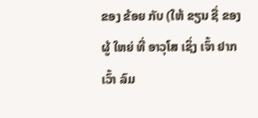ຂອງ ຂ້ອຍ ກັບ (ໃຫ້ ຂຽນ ຊື່ ຂອງ ຜູ້ ໃຫຍ່ ທີ່ ອາວຸໂສ ເຊິ່ງ ເຈົ້າ ຢາກ ເວົ້າ ລົມ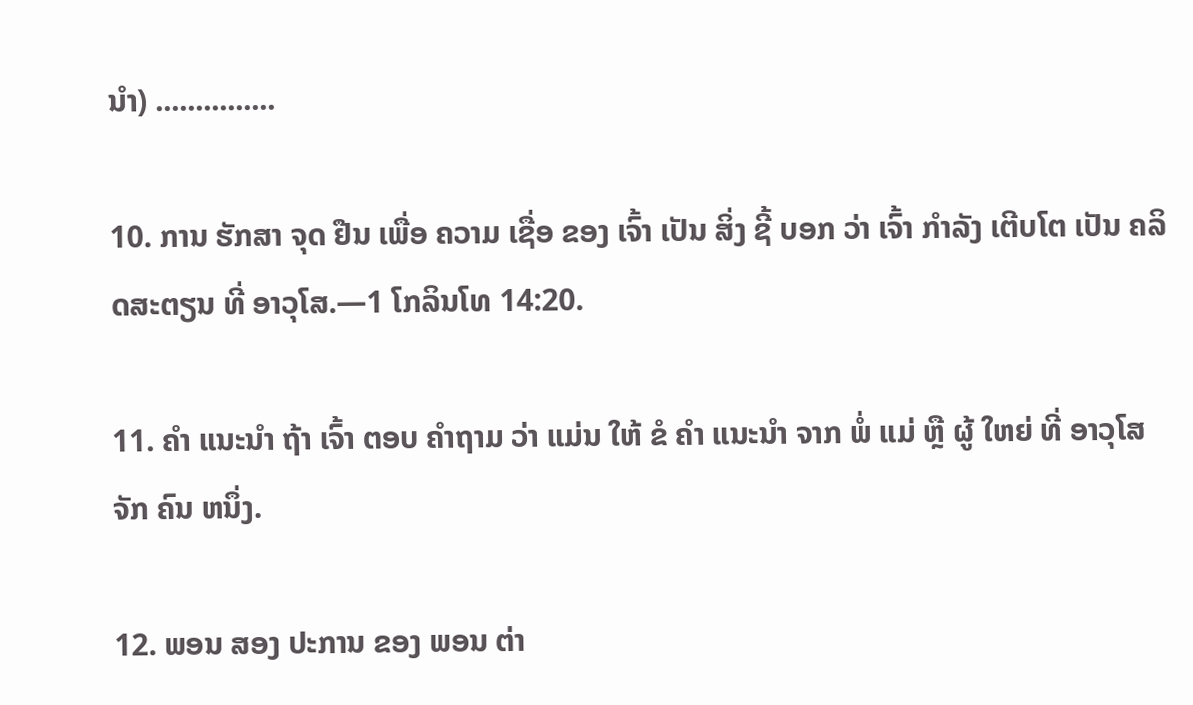ນໍາ) ...............

10. ການ ຮັກສາ ຈຸດ ຢືນ ເພື່ອ ຄວາມ ເຊື່ອ ຂອງ ເຈົ້າ ເປັນ ສິ່ງ ຊີ້ ບອກ ວ່າ ເຈົ້າ ກໍາລັງ ເຕີບໂຕ ເປັນ ຄລິດສະຕຽນ ທີ່ ອາວຸໂສ.—1 ໂກລິນໂທ 14:20.

11. ຄໍາ ແນະນໍາ ຖ້າ ເຈົ້າ ຕອບ ຄໍາຖາມ ວ່າ ແມ່ນ ໃຫ້ ຂໍ ຄໍາ ແນະນໍາ ຈາກ ພໍ່ ແມ່ ຫຼື ຜູ້ ໃຫຍ່ ທີ່ ອາວຸໂສ ຈັກ ຄົນ ຫນຶ່ງ.

12. ພອນ ສອງ ປະການ ຂອງ ພອນ ຕ່າ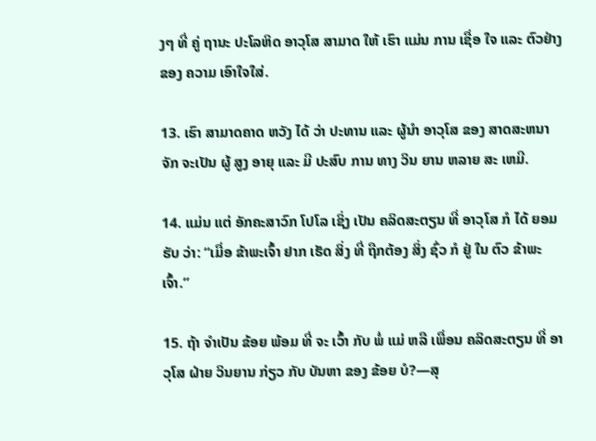ງໆ ທີ່ ຄູ່ ຖານະ ປະໂລຫິດ ອາວຸໂສ ສາມາດ ໃຫ້ ເຮົາ ແມ່ນ ການ ເຊື່ອ ໃຈ ແລະ ຕົວຢ່າງ ຂອງ ຄວາມ ເອົາໃຈໃສ່.

13. ເຮົາ ສາມາດຄາດ ຫວັງ ໄດ້ ວ່າ ປະທານ ແລະ ຜູ້ນໍາ ອາວຸໂສ ຂອງ ສາດສະຫນາ ຈັກ ຈະເປັນ ຜູ້ ສູງ ອາຍຸ ແລະ ມີ ປະສົບ ການ ທາງ ວິນ ຍານ ຫລາຍ ສະ ເຫມີ.

14. ແມ່ນ ແຕ່ ອັກຄະສາວົກ ໂປໂລ ເຊິ່ງ ເປັນ ຄລິດສະຕຽນ ທີ່ ອາວຸໂສ ກໍ ໄດ້ ຍອມ ຮັບ ວ່າ: “ເມື່ອ ຂ້າພະເຈົ້າ ຢາກ ເຮັດ ສິ່ງ ທີ່ ຖືກຕ້ອງ ສິ່ງ ຊົ່ວ ກໍ ຢູ່ ໃນ ຕົວ ຂ້າພະເຈົ້າ.”

15. ຖ້າ ຈໍາເປັນ ຂ້ອຍ ພ້ອມ ທີ່ ຈະ ເວົ້າ ກັບ ພໍ່ ແມ່ ຫລື ເພື່ອນ ຄລິດສະຕຽນ ທີ່ ອາວຸໂສ ຝ່າຍ ວິນຍານ ກ່ຽວ ກັບ ບັນຫາ ຂອງ ຂ້ອຍ ບໍ?—ສຸ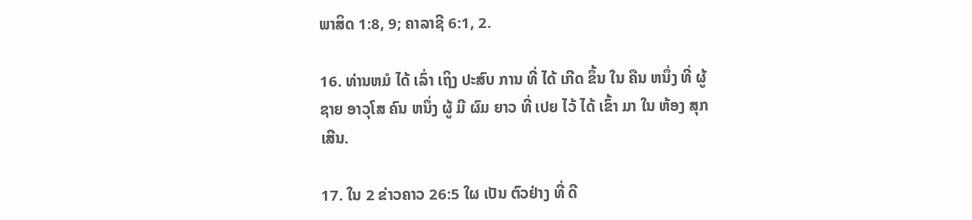ພາສິດ 1:8, 9; ຄາລາຊີ 6:1, 2.

16. ທ່ານຫມໍ ໄດ້ ເລົ່າ ເຖິງ ປະສົບ ການ ທີ່ ໄດ້ ເກີດ ຂຶ້ນ ໃນ ຄືນ ຫນຶ່ງ ທີ່ ຜູ້ ຊາຍ ອາວຸໂສ ຄົນ ຫນຶ່ງ ຜູ້ ມີ ຜົມ ຍາວ ທີ່ ເປຍ ໄວ້ ໄດ້ ເຂົ້າ ມາ ໃນ ຫ້ອງ ສຸກ ເສີນ.

17. ໃນ 2 ຂ່າວຄາວ 26:5 ໃຜ ເປັນ ຕົວຢ່າງ ທີ່ ດີ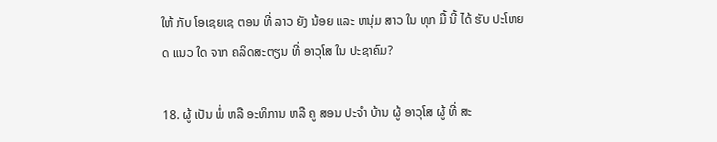ໃຫ້ ກັບ ໂອເຊຍເຊ ຕອນ ທີ່ ລາວ ຍັງ ນ້ອຍ ແລະ ຫນຸ່ມ ສາວ ໃນ ທຸກ ມື້ ນີ້ ໄດ້ ຮັບ ປະໂຫຍດ ແນວ ໃດ ຈາກ ຄລິດສະຕຽນ ທີ່ ອາວຸໂສ ໃນ ປະຊາຄົມ?

18. ຜູ້ ເປັນ ພໍ່ ຫລື ອະທິການ ຫລື ຄູ ສອນ ປະຈໍາ ບ້ານ ຜູ້ ອາວຸໂສ ຜູ້ ທີ່ ສະ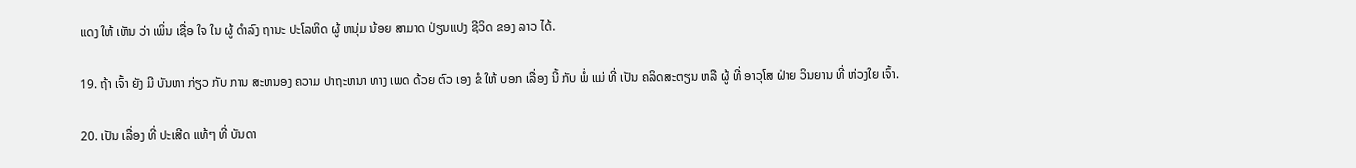ແດງ ໃຫ້ ເຫັນ ວ່າ ເພິ່ນ ເຊື່ອ ໃຈ ໃນ ຜູ້ ດໍາລົງ ຖານະ ປະໂລຫິດ ຜູ້ ຫນຸ່ມ ນ້ອຍ ສາມາດ ປ່ຽນແປງ ຊີວິດ ຂອງ ລາວ ໄດ້.

19. ຖ້າ ເຈົ້າ ຍັງ ມີ ບັນຫາ ກ່ຽວ ກັບ ການ ສະຫນອງ ຄວາມ ປາຖະຫນາ ທາງ ເພດ ດ້ວຍ ຕົວ ເອງ ຂໍ ໃຫ້ ບອກ ເລື່ອງ ນີ້ ກັບ ພໍ່ ແມ່ ທີ່ ເປັນ ຄລິດສະຕຽນ ຫລື ຜູ້ ທີ່ ອາວຸໂສ ຝ່າຍ ວິນຍານ ທີ່ ຫ່ວງໃຍ ເຈົ້າ.

20. ເປັນ ເລື່ອງ ທີ່ ປະເສີດ ແທ້ໆ ທີ່ ບັນດາ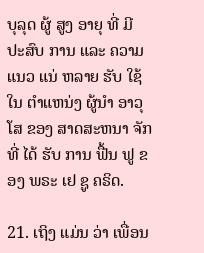ບຸລຸດ ຜູ້ ສູງ ອາຍຸ ທີ່ ມີ ປະສົບ ການ ແລະ ຄວາມ ແນວ ແນ່ ຫລາຍ ຮັບ ໃຊ້ ໃນ ຕໍາແຫນ່ງ ຜູ້ນໍາ ອາວຸໂສ ຂອງ ສາດສະຫນາ ຈັກ ທີ່ ໄດ້ ຮັບ ການ ຟື້ນ ຟູ ຂອງ ພຣະ ເຢ ຊູ ຄຣິດ.

21. ເຖິງ ແມ່ນ ວ່າ ເພື່ອນ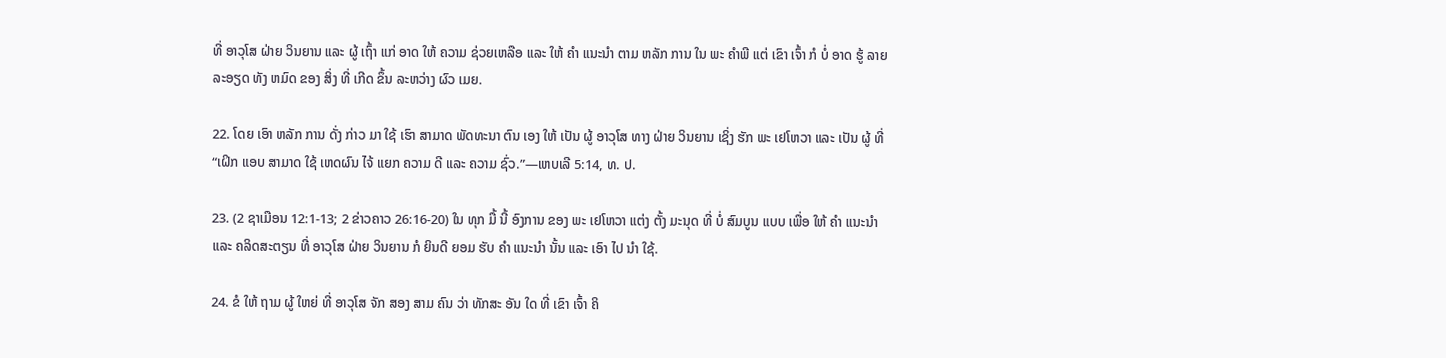ທີ່ ອາວຸໂສ ຝ່າຍ ວິນຍານ ແລະ ຜູ້ ເຖົ້າ ແກ່ ອາດ ໃຫ້ ຄວາມ ຊ່ວຍເຫລືອ ແລະ ໃຫ້ ຄໍາ ແນະນໍາ ຕາມ ຫລັກ ການ ໃນ ພະ ຄໍາພີ ແຕ່ ເຂົາ ເຈົ້າ ກໍ ບໍ່ ອາດ ຮູ້ ລາຍ ລະອຽດ ທັງ ຫມົດ ຂອງ ສິ່ງ ທີ່ ເກີດ ຂຶ້ນ ລະຫວ່າງ ຜົວ ເມຍ.

22. ໂດຍ ເອົາ ຫລັກ ການ ດັ່ງ ກ່າວ ມາ ໃຊ້ ເຮົາ ສາມາດ ພັດທະນາ ຕົນ ເອງ ໃຫ້ ເປັນ ຜູ້ ອາວຸໂສ ທາງ ຝ່າຍ ວິນຍານ ເຊິ່ງ ຮັກ ພະ ເຢໂຫວາ ແລະ ເປັນ ຜູ້ ທີ່ “ເຝິກ ແອບ ສາມາດ ໃຊ້ ເຫດຜົນ ໄຈ້ ແຍກ ຄວາມ ດີ ແລະ ຄວາມ ຊົ່ວ.”—ເຫບເລີ 5:14, ທ. ປ.

23. (2 ຊາເມືອນ 12:1-13; 2 ຂ່າວຄາວ 26:16-20) ໃນ ທຸກ ມື້ ນີ້ ອົງການ ຂອງ ພະ ເຢໂຫວາ ແຕ່ງ ຕັ້ງ ມະນຸດ ທີ່ ບໍ່ ສົມບູນ ແບບ ເພື່ອ ໃຫ້ ຄໍາ ແນະນໍາ ແລະ ຄລິດສະຕຽນ ທີ່ ອາວຸໂສ ຝ່າຍ ວິນຍານ ກໍ ຍິນດີ ຍອມ ຮັບ ຄໍາ ແນະນໍາ ນັ້ນ ແລະ ເອົາ ໄປ ນໍາ ໃຊ້.

24. ຂໍ ໃຫ້ ຖາມ ຜູ້ ໃຫຍ່ ທີ່ ອາວຸໂສ ຈັກ ສອງ ສາມ ຄົນ ວ່າ ທັກສະ ອັນ ໃດ ທີ່ ເຂົາ ເຈົ້າ ຄິ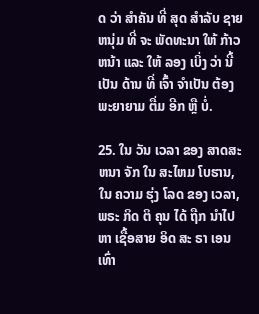ດ ວ່າ ສໍາຄັນ ທີ່ ສຸດ ສໍາລັບ ຊາຍ ຫນຸ່ມ ທີ່ ຈະ ພັດທະນາ ໃຫ້ ກ້າວ ຫນ້າ ແລະ ໃຫ້ ລອງ ເບິ່ງ ວ່າ ນີ້ ເປັນ ດ້ານ ທີ່ ເຈົ້າ ຈໍາເປັນ ຕ້ອງ ພະຍາຍາມ ຕື່ມ ອີກ ຫຼື ບໍ່.

25. ໃນ ວັນ ເວລາ ຂອງ ສາດສະຫນາ ຈັກ ໃນ ສະໄຫມ ໂບຮານ, ໃນ ຄວາມ ຮຸ່ງ ໂລດ ຂອງ ເວລາ, ພຣະ ກິດ ຕິ ຄຸນ ໄດ້ ຖືກ ນໍາໄປ ຫາ ເຊື້ອສາຍ ອິດ ສະ ຣາ ເອນ ເທົ່າ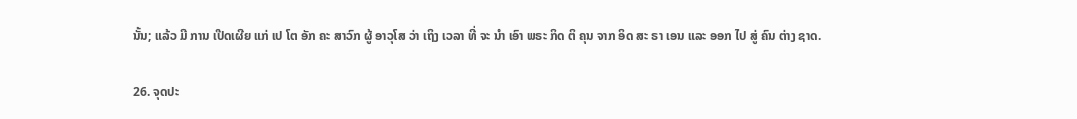ນັ້ນ; ແລ້ວ ມີ ການ ເປີດເຜີຍ ແກ່ ເປ ໂຕ ອັກ ຄະ ສາວົກ ຜູ້ ອາວຸໂສ ວ່າ ເຖິງ ເວລາ ທີ່ ຈະ ນໍາ ເອົາ ພຣະ ກິດ ຕິ ຄຸນ ຈາກ ອິດ ສະ ຣາ ເອນ ແລະ ອອກ ໄປ ສູ່ ຄົນ ຕ່າງ ຊາດ.

26. ຈຸດປະ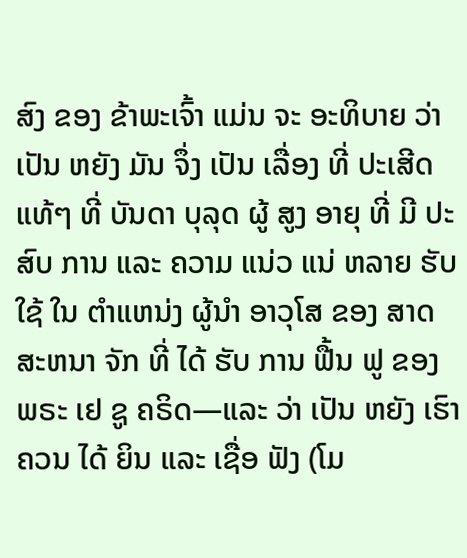ສົງ ຂອງ ຂ້າພະເຈົ້າ ແມ່ນ ຈະ ອະທິບາຍ ວ່າ ເປັນ ຫຍັງ ມັນ ຈຶ່ງ ເປັນ ເລື່ອງ ທີ່ ປະເສີດ ແທ້ໆ ທີ່ ບັນດາ ບຸລຸດ ຜູ້ ສູງ ອາຍຸ ທີ່ ມີ ປະສົບ ການ ແລະ ຄວາມ ແນ່ວ ແນ່ ຫລາຍ ຮັບ ໃຊ້ ໃນ ຕໍາແຫນ່ງ ຜູ້ນໍາ ອາວຸໂສ ຂອງ ສາດ ສະຫນາ ຈັກ ທີ່ ໄດ້ ຮັບ ການ ຟື້ນ ຟູ ຂອງ ພຣະ ເຢ ຊູ ຄຣິດ—ແລະ ວ່າ ເປັນ ຫຍັງ ເຮົາ ຄວນ ໄດ້ ຍິນ ແລະ ເຊື່ອ ຟັງ (ໂມ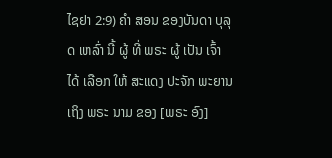ໄຊຢາ 2:9) ຄໍາ ສອນ ຂອງບັນດາ ບຸລຸດ ເຫລົ່າ ນີ້ ຜູ້ ທີ່ ພຣະ ຜູ້ ເປັນ ເຈົ້າ ໄດ້ ເລືອກ ໃຫ້ ສະແດງ ປະຈັກ ພະຍານ ເຖິງ ພຣະ ນາມ ຂອງ [ພຣະ ອົງ]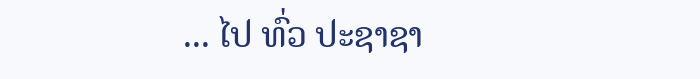... ໄປ ທົ່ວ ປະຊາຊາ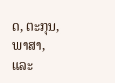ດ, ຕະກຸນ, ພາສາ, ແລະ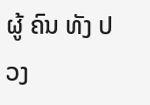ຜູ້ ຄົນ ທັງ ປວງ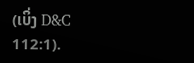(ເບິ່ງ D&C 112:1).